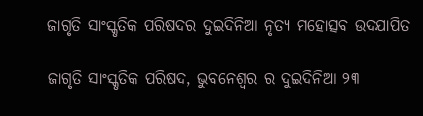ଜାଗୃତି ସାଂସ୍କୃତିକ ପରିଷଦର ଦୁଇଦିନିଆ ନୃତ୍ୟ ମହୋତ୍ସବ ଉଦଯାପିତ

ଜାଗୃତି ସାଂସ୍କୃତିକ ପରିଷଦ, ଭୁବନେଶ୍ୱର ର ଦୁଇଦିନିଆ ୨୩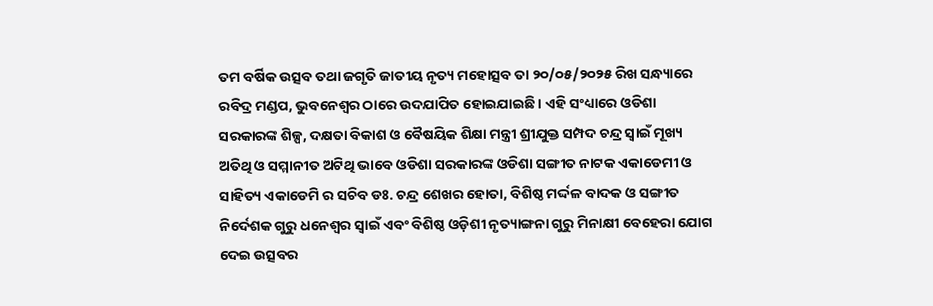ତମ ବର୍ଷିକ ଉତ୍ସବ ତଥା ଜଗୃତି ଜାତୀୟ ନୃତ୍ୟ ମହୋତ୍ସବ ତା ୨୦/୦୫/୨୦୨୫ ରିଖ ସନ୍ଧ୍ୟାରେ ରବିଦ୍ର ମଣ୍ଡପ, ଭୁବନେଶ୍ୱର ଠାରେ ଉଦଯାପିତ ହୋଇଯାଇଛି । ଏହି ସଂଧ୍ୟାରେ ଓଡିଶା ସରକାରଙ୍କ ଶିଳ୍ପ, ଦକ୍ଷତା ବିକାଶ ଓ ବୈଷୟିକ ଶିକ୍ଷା ମନ୍ତ୍ରୀ ଶ୍ରୀଯୁକ୍ତ ସମ୍ପଦ ଚନ୍ଦ୍ର ସ୍ବାଇଁ ମୂଖ୍ୟ ଅତିଥି ଓ ସମ୍ମାନୀତ ଅଟିଥି ଭାବେ ଓଡିଶା ସରକାରଙ୍କ ଓଡିଶା ସଙ୍ଗୀତ ନାଟକ ଏକାଡେମୀ ଓ ସାହିତ୍ୟ ଏକାଡେମି ର ସଚିବ ଡଃ. ଚନ୍ଦ୍ର ଶେଖର ହୋତା, ବିଶିଷ୍ଠ ମର୍ଦ୍ଦଳ ବାଦକ ଓ ସଙ୍ଗୀତ ନିର୍ଦେଶକ ଗୁରୁ ଧନେଶ୍ଵର ସ୍ବାଇଁ ଏବଂ ବିଶିଷ୍ଠ ଓଡ଼ିଶୀ ନୃତ୍ୟାଙ୍ଗନା ଗୁରୁ ମିନାକ୍ଷୀ ବେହେରା ଯୋଗ ଦେଇ ଉତ୍ସବର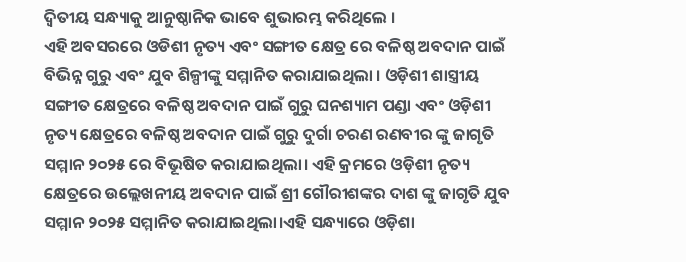ଦ୍ବିତୀୟ ସନ୍ଧ୍ୟାକୁ ଆନୁଷ୍ଠାନିକ ଭାବେ ଶୁଭାରମ୍ଭ କରିଥିଲେ ।
ଏହି ଅବସରରେ ଓଡିଶୀ ନୃତ୍ୟ ଏବଂ ସଙ୍ଗୀତ କ୍ଷେତ୍ର ରେ ବଳିଷ୍ଠ ଅବଦାନ ପାଇଁ ବିଭିନ୍ନ ଗୁରୁ ଏବଂ ଯୁବ ଶିଳ୍ପୀଙ୍କୁ ସମ୍ମାନିତ କରାଯାଇଥିଲା । ଓଡ଼ିଶୀ ଶାସ୍ତ୍ରୀୟ ସଙ୍ଗୀତ କ୍ଷେତ୍ରରେ ବଳିଷ୍ଠ ଅବଦାନ ପାଇଁ ଗୁରୁ ଘନଶ୍ୟାମ ପଣ୍ଡା ଏବଂ ଓଡ଼ିଶୀ ନୃତ୍ୟ କ୍ଷେତ୍ରରେ ବଳିଷ୍ଠ ଅବଦାନ ପାଇଁ ଗୁରୁ ଦୁର୍ଗା ଚରଣ ରଣବୀର ଙ୍କୁ ଜାଗୃତି ସମ୍ମାନ ୨୦୨୫ ରେ ବିଭୂଷିତ କରାଯାଇଥିଲା। ଏହି କ୍ରମରେ ଓଡ଼ିଶୀ ନୃତ୍ୟ କ୍ଷେତ୍ରରେ ଉଲ୍ଲେଖନୀୟ ଅବଦାନ ପାଇଁ ଶ୍ରୀ ଗୌରୀଶଙ୍କର ଦାଶ ଙ୍କୁ ଜାଗୃତି ଯୁବ ସମ୍ମାନ ୨୦୨୫ ସମ୍ମାନିତ କରାଯାଇଥିଲା।ଏହି ସନ୍ଧ୍ୟାରେ ଓଡ଼ିଶା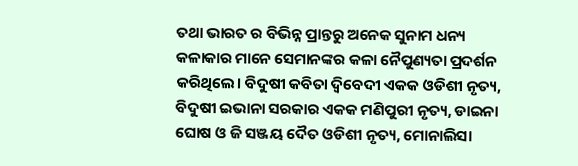ତଥା ଭାରତ ର ବିଭିନ୍ନ ପ୍ରାନ୍ତରୁ ଅନେକ ସୁନାମ ଧନ୍ୟ କଳାକାର ମାନେ ସେମାନଙ୍କର କଳା ନୈପୁଣ୍ୟତା ପ୍ରଦର୍ଶନ କରିଥିଲେ। ବିଦୁଷୀ କବିତା ଦ୍ବିବେଦୀ ଏକକ ଓଡିଶୀ ନୃତ୍ୟ, ବିଦୁଷୀ ଇଭାନା ସରକାର ଏକକ ମଣିପୁରୀ ନୃତ୍ୟ, ଡାଇନା ଘୋଷ ଓ ଜି ସଞ୍ଜୟ ଦୈତ ଓଡିଶୀ ନୃତ୍ୟ, ମୋନାଲିସା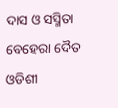ଦାସ ଓ ସସ୍ମିତା ବେହେରା ଦୈତ ଓଡିଶୀ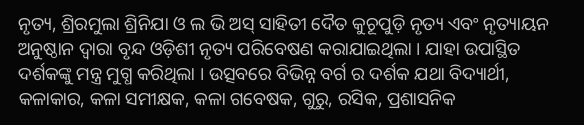ନୃତ୍ୟ, ଶ୍ରିରମୁଲା ଶ୍ରିନିଯା ଓ ଲ ଭି ଅସ୍ ସାହିତୀ ଦୈତ କୁଚୂପୁଡ଼ି ନୃତ୍ୟ ଏବଂ ନୃତ୍ୟାୟନ ଅନୁଷ୍ଠାନ ଦ୍ୱାରା ବୃନ୍ଦ ଓଡ଼ିଶୀ ନୃତ୍ୟ ପରିବେଷଣ କରାଯାଇଥିଲା । ଯାହା ଉପାସ୍ଥିତ ଦର୍ଶକଙ୍କୁ ମନ୍ତ୍ର ମୁଗ୍ଧ କରିଥିଲା । ଉତ୍ସବରେ ବିଭିନ୍ନ ବର୍ଗ ର ଦର୍ଶକ ଯଥା ବିଦ୍ୟାର୍ଥୀ, କଳାକାର, କଳା ସମୀକ୍ଷକ, କଳା ଗବେଷକ, ଗୁରୁ, ରସିକ, ପ୍ରଶାସନିକ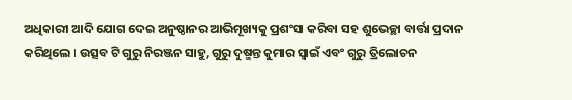ଅଧିକାରୀ ଆଦି ଯୋଗ ଦେଇ ଅନୁଷ୍ଠାନର ଆଭିମୂଖ୍ୟକୁ ପ୍ରଶଂସା କରିବା ସହ ଶୁଭେଚ୍ଛା ବାର୍ତ୍ତା ପ୍ରଦାନ କରିଥିଲେ । ଉତ୍ସବ ଟି ଗୁରୁ ନିରଞ୍ଜନ ସାହୁ, ଗୁରୁ ଦୁଷ୍ମନ୍ତ କୁମାର ସ୍ବାଇଁ ଏବଂ ଗୁରୁ ତ୍ରିଲୋଚନ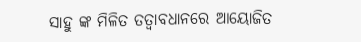ସାହୁ ଙ୍କ ମିଳିତ ତତ୍ଵାବଧାନରେ ଆୟୋଜିତ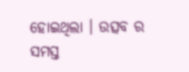ହୋଇଥିଲା । ଉତ୍ସବ ର ସମସ୍ତ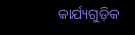କାର୍ଯ୍ୟଗୁଡ଼ିକ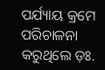ପର୍ଯ୍ୟାୟ କ୍ରମେ ପରିଚାଳନା କରୁଥିଲେ ଡ଼ଃ.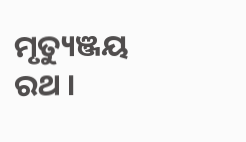ମୃତ୍ୟୁଞ୍ଜୟ ରଥ ।